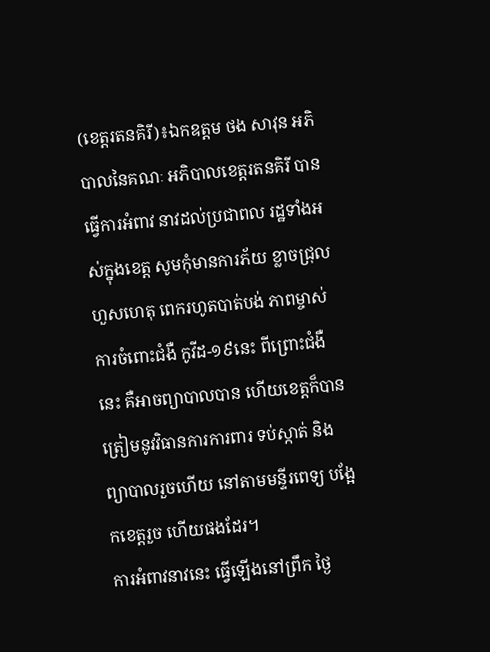(ខេត្តរតនគិរី)៖ឯកឧត្តម ថង សាវុន អភិបាលនៃគណៈ អភិបាលខេត្តរតនគិរី បានធ្វើការអំពាវ នាវដល់ប្រជាពល រដ្ឋទាំងអស់ក្នុងខេត្ត សូមកុំមានការភ័យ ខ្លាចជ្រុលហួសហេតុ ពេករហូតបាត់បង់ ភាពម្ចាស់ ការចំពោះជំងឺ កូវីដ-១៩នេះ ពីព្រោះជំងឺនេះ គឺអាចព្យាបាលបាន ហើយខេត្តក៏បាន ត្រៀមនូវវិធានការការពារ ទប់ស្កាត់ និងព្យាបាលរួចហើយ នៅតាមមន្ទីរពេទ្យ បង្អែកខេត្តរួច ហើយផងដែរ។
ការអំពាវនាវនេះ ធ្វើឡើងនៅព្រឹក ថ្ងៃ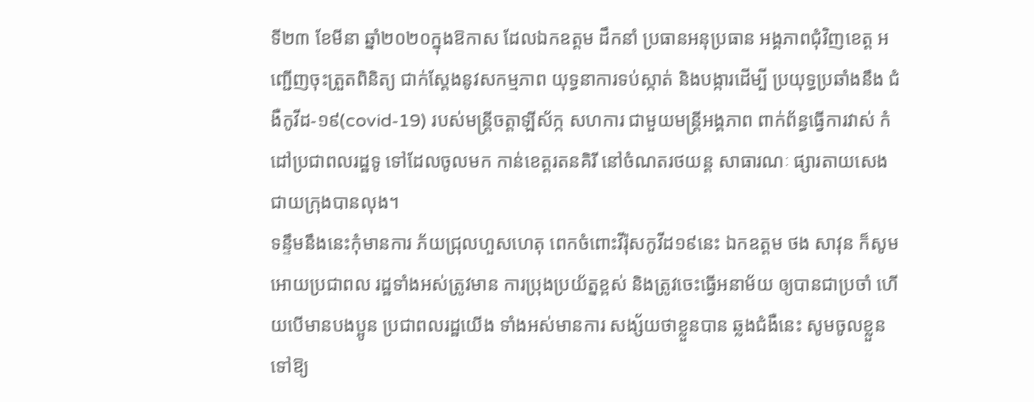ទី២៣ ខែមីនា ឆ្នាំ២០២០ក្នុងឱកាស ដែលឯកឧត្តម ដឹកនាំ ប្រធានអនុប្រធាន អង្គភាពជុំវិញខេត្ត អញ្ជើញចុះត្រួតពិនិត្យ ជាក់ស្តែងនូវសកម្មភាព យុទ្ធនាការទប់ស្កាត់ និងបង្ការដើម្បី ប្រយុទ្ធប្រឆាំងនឹង ជំងឺកូវីដ-១៩(covid-19) របស់មន្រ្តីចត្តាឡីស័ក្ក សហការ ជាមួយមន្រ្តីអង្គភាព ពាក់ព័ន្ធធ្វើការវាស់ កំដៅប្រជាពលរដ្ឋទូ ទៅដែលចូលមក កាន់ខេត្តរតនគិរី នៅចំណតរថយន្ត សាធារណៈ ផ្សារតាយសេង ជាយក្រុងបានលុង។
ទន្ទឹមនឹងនេះកុំមានការ ភ័យជ្រុលហួសហេតុ ពេកចំពោះវីរ៉ុសកូវីដ១៩នេះ ឯកឧត្តម ថង សាវុន ក៏សូមអោយប្រជាពល រដ្ឋទាំងអស់ត្រូវមាន ការប្រុងប្រយ័ត្នខ្ពស់ និងត្រូវចេះធ្វើអនាម័យ ឲ្យបានជាប្រចាំ ហើយបើមានបងប្អូន ប្រជាពលរដ្ឋយើង ទាំងអស់មានការ សង្ស័យថាខ្លួនបាន ឆ្លងជំងឺនេះ សូមចូលខ្លួន ទៅឱ្យ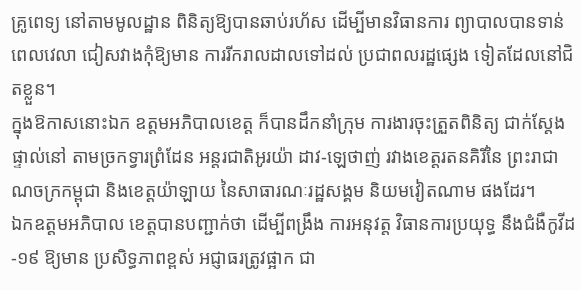គ្រូពេទ្យ នៅតាមមូលដ្ឋាន ពិនិត្យឱ្យបានឆាប់រហ័ស ដើម្បីមានវិធានការ ព្យាបាលបានទាន់ពេលវេលា ជៀសវាងកុំឱ្យមាន ការរីករាលដាលទៅដល់ ប្រជាពលរដ្ឋផ្សេង ទៀតដែលនៅជិតខ្លួន។
ក្នុងឱកាសនោះឯក ឧត្តមអភិបាលខេត្ត ក៏បានដឹកនាំក្រុម ការងារចុះត្រួតពិនិត្យ ជាក់ស្ដែងផ្ទាល់នៅ តាមច្រកទ្វារព្រំដែន អន្តរជាតិអូរយ៉ា ដាវ-ឡេថាញ់ រវាងខេត្តរតនគិរីនៃ ព្រះរាជាណចក្រកម្ពុជា និងខេត្តយ៉ាឡាយ នៃសាធារណៈរដ្ឋសង្គម និយមវៀតណាម ផងដែរ។
ឯកឧត្ដមអភិបាល ខេត្តបានបញ្ជាក់ថា ដើម្បីពង្រឹង ការអនុវត្ត វិធានការប្រយុទ្ធ នឹងជំងឺកូវីដ-១៩ ឱ្យមាន ប្រសិទ្ធភាពខ្ពស់ អជ្ញាធរត្រូវផ្អាក ជា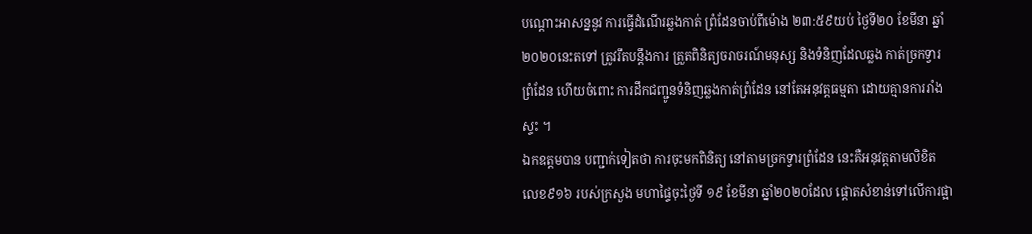បណ្ដោះអាសន្ននូវ ការធ្វើដំណើរឆ្លងកាត់ ព្រំដែនចាប់ពីម៉ោង ២៣:៥៩យប់ ថ្ងៃទី២០ ខែមីនា ឆ្នាំ២០២០នេះតទៅ ត្រូវរឹតបន្តឹងការ ត្រួតពិនិត្យចរាចរណ៍មនុស្ស និងទំនិញដែលឆ្លង កាត់ច្រកទ្វារព្រំដែន ហើយចំពោះ ការដឹកជញ្ជូនទំនិញឆ្លងកាត់ព្រំដែន នៅតែអនុវត្តធម្មតា ដោយគ្មានការរាំងស្ទះ ។
ឯកឧត្តមបាន បញ្ជាក់ទៀតថា ការចុះមកពិនិត្យ នៅតាមច្រកទ្វារព្រំដែន នេះគឺអនុវត្តតាមលិខិត លេខ៩១៦ របស់ក្រសួង មហាផ្ទៃចុះថ្ងៃទី ១៩ ខែមីនា ឆ្នាំ២០២០ដែល ផ្ដោតសំខាន់ទៅលើការផ្អា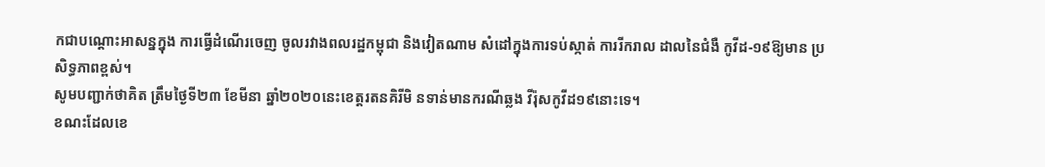កជាបណ្ដោះអាសន្នក្នុង ការធ្វើដំណើរចេញ ចូលរវាងពលរដ្ឋកម្ពុជា និងវៀតណាម សំដៅក្នុងការទប់ស្កាត់ ការរីករាល ដាលនៃជំងឺ កូវីដ-១៩ឱ្យមាន ប្រសិទ្ធភាពខ្ពស់។
សូមបញ្ជាក់ថាគិត ត្រឹមថ្ងៃទី២៣ ខែមីនា ឆ្នាំ២០២០នេះខេត្តរតនគិរីមិ នទាន់មានករណីឆ្លង វីរ៉ុសកូវីដ១៩នោះទេ។
ខណះដែលខេ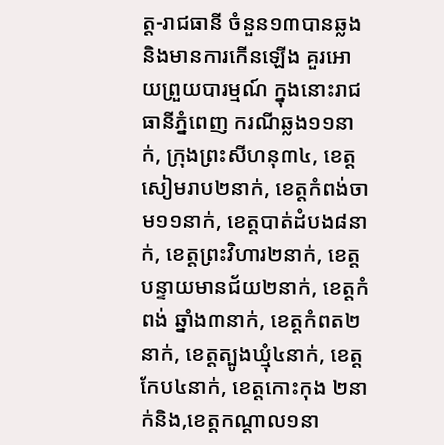ត្ត-រាជធានី ចំនួន១៣បានឆ្លង និងមានការកើនឡើង គួរអោយព្រួយបារម្មណ៍ ក្នុងនោះរាជធានីភ្នំពេញ ករណីឆ្លង១១នាក់, ក្រុងព្រះសីហនុ៣៤, ខេត្តសៀមរាប២នាក់, ខេត្តកំពង់ចាម១១នាក់, ខេត្តបាត់ដំបង៨នាក់, ខេត្តព្រះវិហារ២នាក់, ខេត្តបន្ទាយមានជ័យ២នាក់, ខេត្តកំពង់ ឆ្នាំង៣នាក់, ខេត្តកំពត២នាក់, ខេត្តត្បូងឃ្មុំ៤នាក់, ខេត្តកែប៤នាក់, ខេត្តកោះកុង ២នាក់និង,ខេត្តកណ្តាល១នា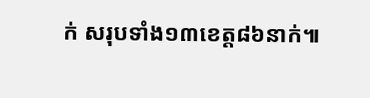ក់ សរុបទាំង១៣ខេត្ត៨៦នាក់៕